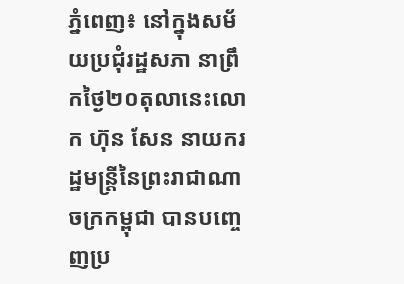ភ្នំពេញ៖ នៅក្នុងសម័យប្រជុំរដ្ឋសភា នាព្រឹកថ្ងៃ២០តុលានេះលោក ហ៊ុន សែន នាយករដ្ឋមន្ត្រីនៃព្រះរាជាណាចក្រកម្ពុជា បានបញ្ចេញប្រ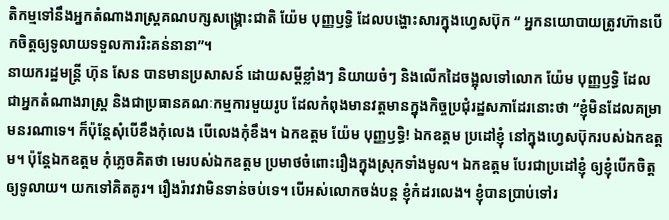តិកម្មទៅនឹងអ្នកតំណាងរាស្ត្រគណបក្សសង្គ្រោះជាតិ យ៉ែម បុញ្ញឫទ្ធិ ដែលបង្ហោះសារក្នុងហ្វេសប៊ុក “ អ្នកនយោបាយត្រូវហ៊ានបើកចិត្តឲ្យទូលាយទទួលការរិះគន់នានា”។
នាយករដ្ឋមន្ត្រី ហ៊ុន សែន បានមានប្រសាសន៍ ដោយសម្តីខ្លាំងៗ និយាយចំៗ និងលើកដៃចង្អុលទៅលោក យ៉ែម បុញ្ញឫទ្ធិ ដែលជាអ្នកតំណាងរាស្ត្រ និងជាប្រធានគណៈកម្មការមួយរូប ដែលកំពុងមានវត្តមានក្នុងកិច្ចប្រជុំរដ្ឋសភាដែរនោះថា “ខ្ញុំមិនដែលគម្រាមនរណាទេ។ ក៏ប៉ុន្តែសុំបើខឹងកុំលេង បើលេងកុំខឹង។ ឯកឧត្តម យ៉ែម បុញ្ញឫទ្ធិ! ឯកឧត្តម ប្រដៅខ្ញុំ នៅក្នុងហ្វេសប៊ុករបស់ឯកឧត្តម។ ប៉ុន្តែឯកឧត្តម កុំភ្លេចគិតថា មេរបស់ឯកឧត្តម ប្រមាថចំពោះរឿងក្នុងស្រុកទាំងមូល។ ឯកឧត្តម បែរជាប្រដៅខ្ញុំ ឲ្យខ្ញុំបើកចិត្តឲ្យទូលាយ។ យកទៅគិតគូរ។ រឿងរ៉ាវវាមិនទាន់ចប់ទេ។ បើអស់លោកចង់បន្ត ខ្ញុំកំដរលេង។ ខ្ញុំបានប្រាប់ទៅរ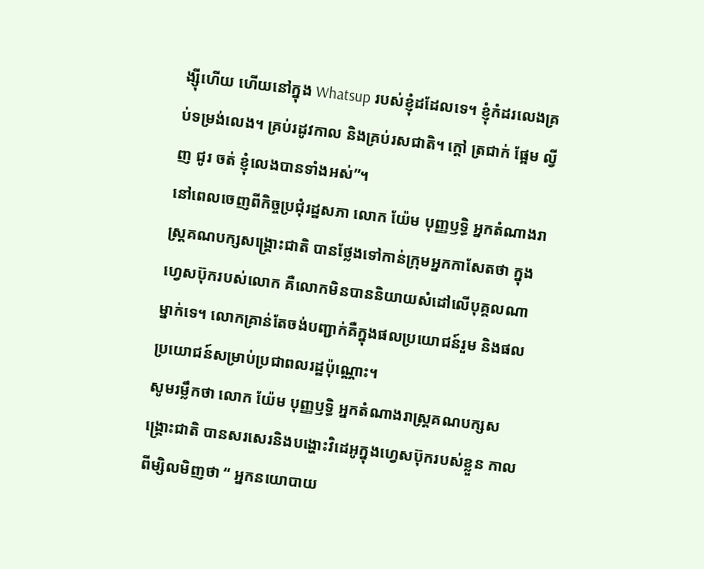ង្ស៊ីហើយ ហើយនៅក្នុង Whatsup របស់ខ្ញុំដដែលទេ។ ខ្ញុំកំដរលេងគ្រប់ទម្រង់លេង។ គ្រប់រដូវកាល និងគ្រប់រសជាតិ។ ក្តៅ ត្រជាក់ ផ្អែម ល្វីញ ជូរ ចត់ ខ្ញុំលេងបានទាំងអស់”។
នៅពេលចេញពីកិច្ចប្រជុំរដ្ឋសភា លោក យ៉ែម បុញ្ញឫទ្ធិ អ្នកតំណាងរាស្ត្រគណបក្សសង្គ្រោះជាតិ បានថ្លែងទៅកាន់ក្រុមអ្នកកាសែតថា ក្នុងហ្វេសប៊ុករបស់លោក គឺលោកមិនបាននិយាយសំដៅលើបុគ្គលណាម្នាក់ទេ។ លោកគ្រាន់តែចង់បញ្ជាក់គឺក្នុងផលប្រយោជន៍រួម និងផលប្រយោជន៍សម្រាប់ប្រជាពលរដ្ឋប៉ុណ្ណោះ។
សូមរម្លឹកថា លោក យ៉ែម បុញ្ញឫទ្ធិ អ្នកតំណាងរាស្ត្រគណបក្សសង្គ្រោះជាតិ បានសរសេរនិងបង្ហោះវិដេអូក្នុងហ្វេសប៊ុករបស់ខ្លួន កាលពីម្សិលមិញថា “ អ្នកនយោបាយ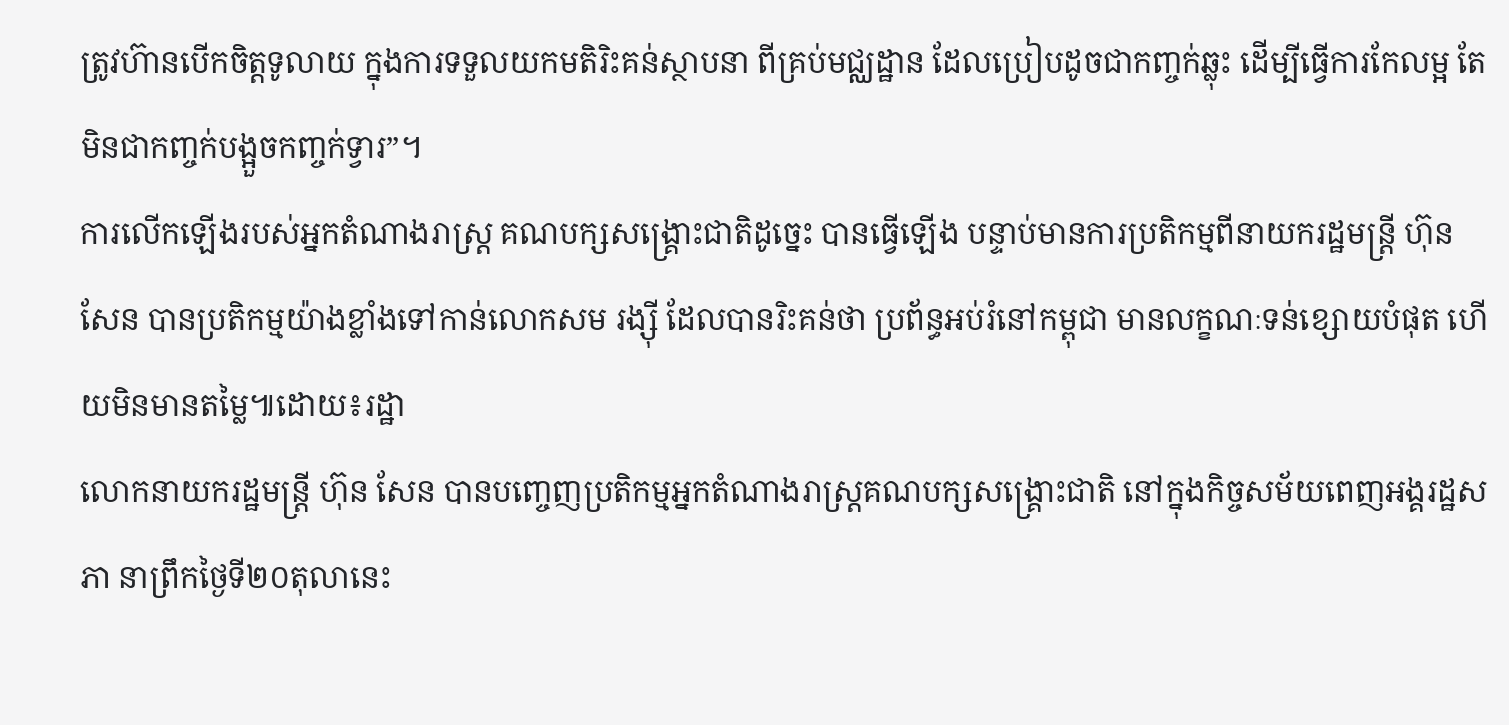ត្រូវហ៊ានបើកចិត្តទូលាយ ក្នុងការទទួលយកមតិរិះគន់ស្ថាបនា ពីគ្រប់មជ្ឈដ្ឋាន ដែលប្រៀបដូចជាកញ្ចក់ឆ្លុះ ដើម្បីធ្វើការកែលម្អ តែមិនជាកញ្ចក់បង្អួចកញ្ចក់ទ្វារ”។
ការលើកឡើងរបស់អ្នកតំណាងរាស្ត្រ គណបក្សសង្គ្រោះជាតិដូច្នេះ បានធ្វើឡើង បន្ទាប់មានការប្រតិកម្មពីនាយករដ្ឋមន្ត្រី ហ៊ុន សែន បានប្រតិកម្មយ៉ាងខ្លាំងទៅកាន់លោកសម រង្ស៊ី ដែលបានរិះគន់ថា ប្រព័ន្ធអប់រំនៅកម្ពុជា មានលក្ខណៈទន់ខ្សោយបំផុត ហើយមិនមានតម្លៃ៕ដោយ៖រដ្ឋា
លោកនាយករដ្ឋមន្រ្តី ហ៊ុន សែន បានបញ្ចេញប្រតិកម្មអ្នកតំណាងរាស្ត្រគណបក្សសង្គ្រោះជាតិ នៅក្នុងកិច្ចសម័យពេញអង្គរដ្ឋសភា នាព្រឹកថ្ងៃទី២០តុលានេះ